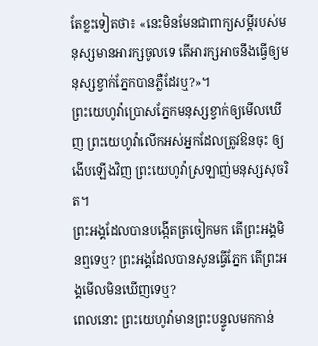តែខ្លះទៀតថា៖ «នេះមិនមែនជាពាក្យសម្ដីរបស់មនុស្សមានអារក្សចូលទេ តើអារក្សអាចនឹងធ្វើឲ្យមនុស្សខ្វាក់ភ្នែកបានភ្លឺដែរឬ?»។
ព្រះយេហូវ៉ាប្រោសភ្នែកមនុស្សខ្វាក់ឲ្យមើលឃើញ ព្រះយេហូវ៉ាលើកអស់អ្នកដែលត្រូវឱនចុះ ឲ្យងើបឡើងវិញ ព្រះយេហូវ៉ាស្រឡាញ់មនុស្សសុចរិត។
ព្រះអង្គដែលបានបង្កើតត្រចៀកមក តើព្រះអង្គមិនឮទេឬ? ព្រះអង្គដែលបានសូនធ្វើភ្នែក តើព្រះអង្គមើលមិនឃើញទេឬ?
ពេលនោះ ព្រះយេហូវ៉ាមានព្រះបន្ទូលមកកាន់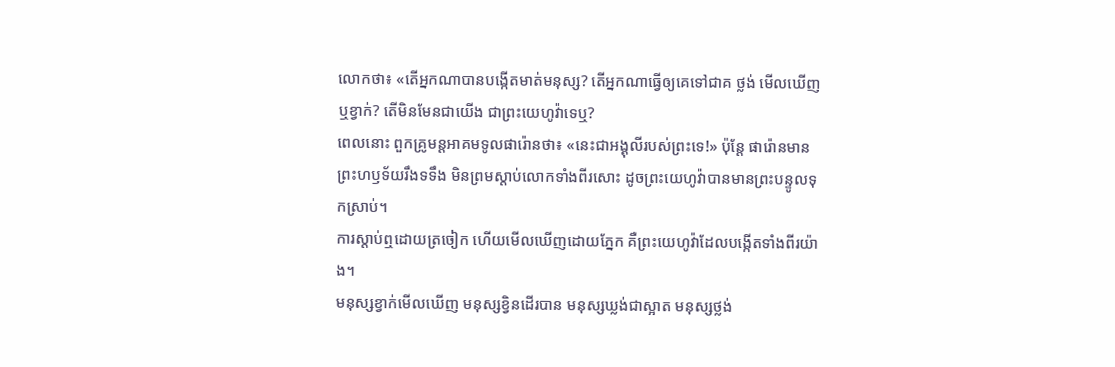លោកថា៖ «តើអ្នកណាបានបង្កើតមាត់មនុស្ស? តើអ្នកណាធ្វើឲ្យគេទៅជាគ ថ្លង់ មើលឃើញ ឬខ្វាក់? តើមិនមែនជាយើង ជាព្រះយេហូវ៉ាទេឬ?
ពេលនោះ ពួកគ្រូមន្តអាគមទូលផារ៉ោនថា៖ «នេះជាអង្គុលីរបស់ព្រះទេ!» ប៉ុន្ដែ ផារ៉ោនមានព្រះហឫទ័យរឹងទទឹង មិនព្រមស្តាប់លោកទាំងពីរសោះ ដូចព្រះយេហូវ៉ាបានមានព្រះបន្ទូលទុកស្រាប់។
ការស្តាប់ឮដោយត្រចៀក ហើយមើលឃើញដោយភ្នែក គឺព្រះយេហូវ៉ាដែលបង្កើតទាំងពីរយ៉ាង។
មនុស្សខ្វាក់មើលឃើញ មនុស្សខ្វិនដើរបាន មនុស្សឃ្លង់ជាស្អាត មនុស្សថ្លង់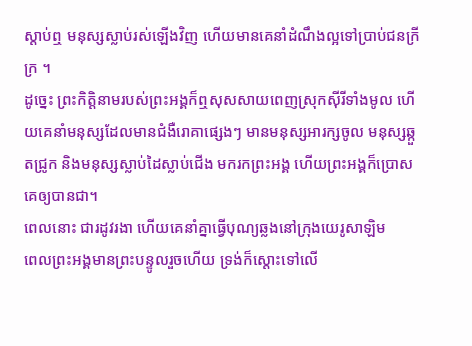ស្តាប់ឮ មនុស្សស្លាប់រស់ឡើងវិញ ហើយមានគេនាំដំណឹងល្អទៅប្រាប់ជនក្រីក្រ ។
ដូច្នេះ ព្រះកិត្តិនាមរបស់ព្រះអង្គក៏ឮសុសសាយពេញស្រុកស៊ីរីទាំងមូល ហើយគេនាំមនុស្សដែលមានជំងឺរោគាផ្សេងៗ មានមនុស្សអារក្សចូល មនុស្សឆ្កួតជ្រូក និងមនុស្សស្លាប់ដៃស្លាប់ជើង មករកព្រះអង្គ ហើយព្រះអង្គក៏ប្រោសគេឲ្យបានជា។
ពេលនោះ ជារដូវរងា ហើយគេនាំគ្នាធ្វើបុណ្យឆ្លងនៅក្រុងយេរូសាឡិម
ពេលព្រះអង្គមានព្រះបន្ទូលរួចហើយ ទ្រង់ក៏ស្តោះទៅលើ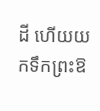ដី ហើយយកទឹកព្រះឱ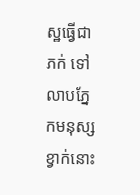ស្ឋធ្វើជាភក់ ទៅលាបភ្នែកមនុស្សខ្វាក់នោះ